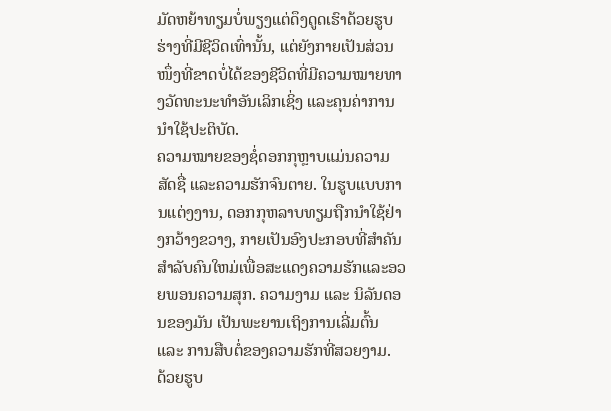ມັດຫຍ້າທຽມບໍ່ພຽງແຕ່ດຶງດູດເຮົາດ້ວຍຮູບຮ່າງທີ່ມີຊີວິດເທົ່ານັ້ນ, ແຕ່ຍັງກາຍເປັນສ່ວນໜຶ່ງທີ່ຂາດບໍ່ໄດ້ຂອງຊີວິດທີ່ມີຄວາມໝາຍທາງວັດທະນະທຳອັນເລິກເຊິ່ງ ແລະຄຸນຄ່າການນຳໃຊ້ປະຕິບັດ.
ຄວາມໝາຍຂອງຊໍ່ດອກກຸຫຼາບແມ່ນຄວາມສັດຊື່ ແລະຄວາມຮັກຈົນຕາຍ. ໃນຮູບແບບການແຕ່ງງານ, ດອກກຸຫລາບທຽມຖືກນໍາໃຊ້ຢ່າງກວ້າງຂວາງ, ກາຍເປັນອົງປະກອບທີ່ສໍາຄັນສໍາລັບຄົນໃຫມ່ເພື່ອສະແດງຄວາມຮັກແລະອວຍພອນຄວາມສຸກ. ຄວາມງາມ ແລະ ນິລັນດອນຂອງມັນ ເປັນພະຍານເຖິງການເລີ່ມຕົ້ນ ແລະ ການສືບຕໍ່ຂອງຄວາມຮັກທີ່ສວຍງາມ.
ດ້ວຍຮູບ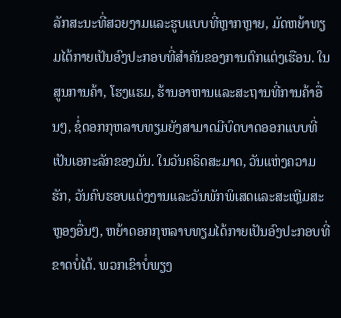ລັກສະນະທີ່ສວຍງາມແລະຮູບແບບທີ່ຫຼາກຫຼາຍ, ມັດຫຍ້າທຽມໄດ້ກາຍເປັນອົງປະກອບທີ່ສໍາຄັນຂອງການຕົກແຕ່ງເຮືອນ. ໃນສູນການຄ້າ, ໂຮງແຮມ, ຮ້ານອາຫານແລະສະຖານທີ່ການຄ້າອື່ນໆ, ຊໍ່ດອກກຸຫລາບທຽມຍັງສາມາດມີບົດບາດອອກແບບທີ່ເປັນເອກະລັກຂອງມັນ. ໃນວັນຄຣິດສະມາດ, ວັນແຫ່ງຄວາມຮັກ, ວັນຄົບຮອບແຕ່ງງານແລະວັນພັກພິເສດແລະສະເຫຼີມສະຫຼອງອື່ນໆ, ຫຍ້າດອກກຸຫລາບທຽມໄດ້ກາຍເປັນອົງປະກອບທີ່ຂາດບໍ່ໄດ້. ພວກເຂົາບໍ່ພຽງ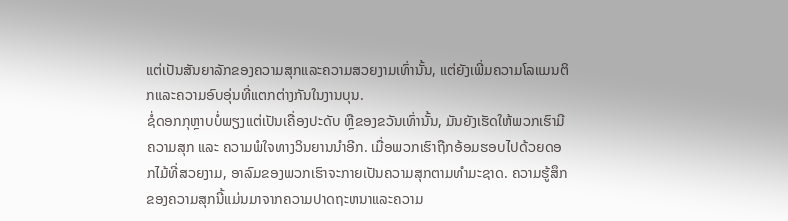ແຕ່ເປັນສັນຍາລັກຂອງຄວາມສຸກແລະຄວາມສວຍງາມເທົ່ານັ້ນ, ແຕ່ຍັງເພີ່ມຄວາມໂລແມນຕິກແລະຄວາມອົບອຸ່ນທີ່ແຕກຕ່າງກັນໃນງານບຸນ.
ຊໍ່ດອກກຸຫຼາບບໍ່ພຽງແຕ່ເປັນເຄື່ອງປະດັບ ຫຼືຂອງຂວັນເທົ່ານັ້ນ, ມັນຍັງເຮັດໃຫ້ພວກເຮົາມີຄວາມສຸກ ແລະ ຄວາມພໍໃຈທາງວິນຍານນຳອີກ. ເມື່ອພວກເຮົາຖືກອ້ອມຮອບໄປດ້ວຍດອກໄມ້ທີ່ສວຍງາມ, ອາລົມຂອງພວກເຮົາຈະກາຍເປັນຄວາມສຸກຕາມທໍາມະຊາດ. ຄວາມຮູ້ສຶກຂອງຄວາມສຸກນີ້ແມ່ນມາຈາກຄວາມປາດຖະຫນາແລະຄວາມ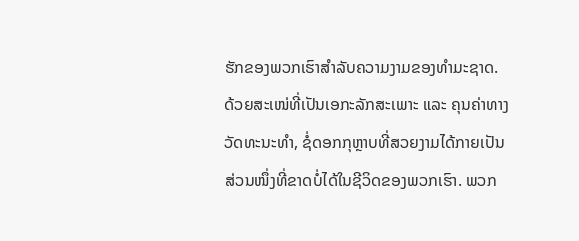ຮັກຂອງພວກເຮົາສໍາລັບຄວາມງາມຂອງທໍາມະຊາດ.
ດ້ວຍສະເໜ່ທີ່ເປັນເອກະລັກສະເພາະ ແລະ ຄຸນຄ່າທາງວັດທະນະທຳ, ຊໍ່ດອກກຸຫຼາບທີ່ສວຍງາມໄດ້ກາຍເປັນສ່ວນໜຶ່ງທີ່ຂາດບໍ່ໄດ້ໃນຊີວິດຂອງພວກເຮົາ. ພວກ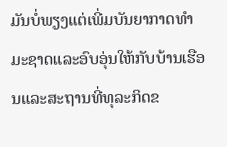ມັນບໍ່ພຽງແຕ່ເພີ່ມບັນຍາກາດທໍາມະຊາດແລະອົບອຸ່ນໃຫ້ກັບບ້ານເຮືອນແລະສະຖານທີ່ທຸລະກິດຂ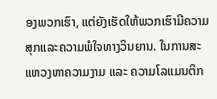ອງພວກເຮົາ, ແຕ່ຍັງເຮັດໃຫ້ພວກເຮົາມີຄວາມສຸກແລະຄວາມພໍໃຈທາງວິນຍານ. ໃນການສະແຫວງຫາຄວາມງາມ ແລະ ຄວາມໂລແມນຕິກ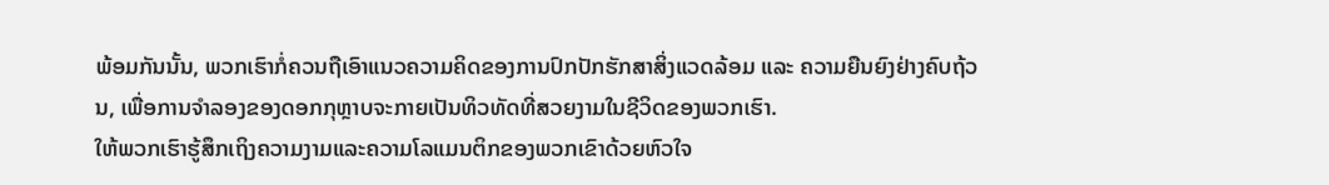ພ້ອມກັນນັ້ນ, ພວກເຮົາກໍ່ຄວນຖືເອົາແນວຄວາມຄິດຂອງການປົກປັກຮັກສາສິ່ງແວດລ້ອມ ແລະ ຄວາມຍືນຍົງຢ່າງຄົບຖ້ວນ, ເພື່ອການຈຳລອງຂອງດອກກຸຫຼາບຈະກາຍເປັນທິວທັດທີ່ສວຍງາມໃນຊີວິດຂອງພວກເຮົາ.
ໃຫ້ພວກເຮົາຮູ້ສຶກເຖິງຄວາມງາມແລະຄວາມໂລແມນຕິກຂອງພວກເຂົາດ້ວຍຫົວໃຈ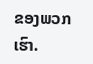ຂອງພວກເຮົາ.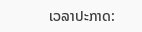ເວລາປະກາດ: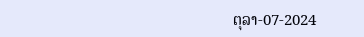ຕຸລາ-07-2024